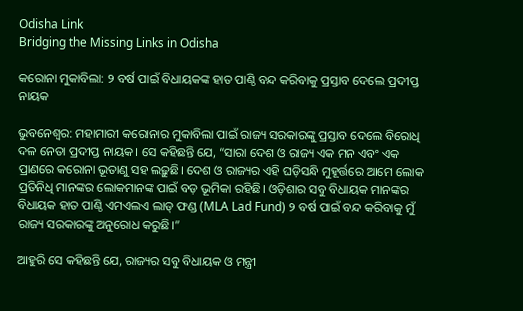Odisha Link
Bridging the Missing Links in Odisha

କରୋନା ମୁକାବିଲା: ୨ ବର୍ଷ ପାଇଁ ବିଧାୟକଙ୍କ ହାତ ପାଣ୍ଠି ବନ୍ଦ କରିବାକୁ ପ୍ରସ୍ତାବ ଦେଲେ ପ୍ରଦୀପ୍ତ ନାୟକ

ଭୁବନେଶ୍ବର: ମହାମାରୀ କରୋନାର ମୁକାବିଲା ପାଇଁ ରାଜ୍ୟ ସରକାରଙ୍କୁ ପ୍ରସ୍ତାବ ଦେଲେ ବିରୋଧି ଦଳ ନେତା ପ୍ରଦୀପ୍ତ ନାୟକ। ସେ କହିଛନ୍ତି ଯେ, “ସାରା ଦେଶ ଓ ରାଜ୍ୟ ଏକ ମନ ଏବଂ ଏକ ପ୍ରାଣରେ କରୋନା ଭୂତାଣୁ ସହ ଲଢ଼ୁଛି। ଦେଶ ଓ ରାଜ୍ୟର ଏହି ଘଡ଼ିସନ୍ଧି ମୁହୂର୍ତ୍ତରେ ଆମେ ଲୋକ ପ୍ରତିନିଧି ମାନଙ୍କର ଲୋକମାନଙ୍କ ପାଇଁ ବଡ଼ ଭୂମିକା ରହିଛି। ଓଡ଼ିଶାର ସବୁ ବିଧାୟକ ମାନଙ୍କର ବିଧାୟକ ହାତ ପାଣ୍ଠି ଏମଏଲଏ ଲାଡ୍ ଫଣ୍ଡ (MLA Lad Fund) ୨ ବର୍ଷ ପାଇଁ ବନ୍ଦ କରିବାକୁ ମୁଁ ରାଜ୍ୟ ସରକାରଙ୍କୁ ଅନୁରୋଧ କରୁଛି।”

ଆହୁରି ସେ କହିଛନ୍ତି ଯେ, ରାଜ୍ୟର ସବୁ ବିଧାୟକ ଓ ମନ୍ତ୍ରୀ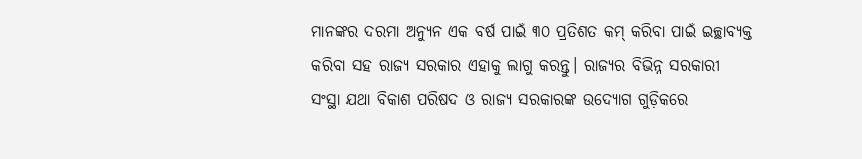ମାନଙ୍କର ଦରମା ଅନ୍ୟୁନ ଏକ ବର୍ଷ ପାଇଁ ୩୦ ପ୍ରତିଶତ କମ୍ କରିବା ପାଇଁ ଇଚ୍ଛାବ୍ୟକ୍ତ କରିବା ସହ ରାଜ୍ୟ ସରକାର ଏହାକୁ ଲାଗୁ କରନ୍ତୁ। ରାଜ୍ୟର ବିଭିନ୍ନ ସରକାରୀ ସଂସ୍ଥା ଯଥା ବିକାଶ ପରିଷଦ ଓ ରାଜ୍ୟ ସରକାରଙ୍କ ଉଦ୍ୟୋଗ ଗୁଡ଼ିକରେ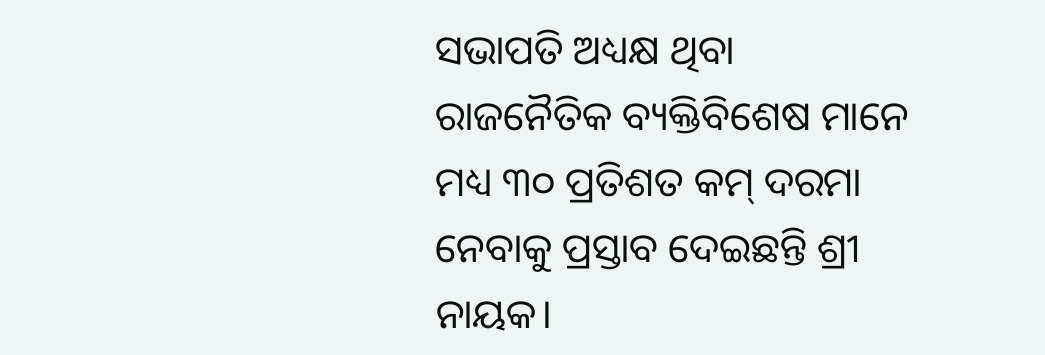ସଭାପତି ଅଧ୍ୟକ୍ଷ ଥିବା ରାଜନୈତିକ ବ୍ୟକ୍ତିବିଶେଷ ମାନେ ମଧ୍ୟ ୩୦ ପ୍ରତିଶତ କମ୍ ଦରମା ନେବାକୁ ପ୍ରସ୍ତାବ ଦେଇଛନ୍ତି ଶ୍ରୀ ନାୟକ।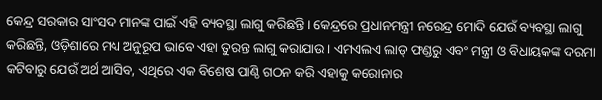କେନ୍ଦ୍ର ସରକାର ସାଂସଦ ମାନଙ୍କ ପାଇଁ ଏହି ବ୍ୟବସ୍ଥା ଲାଗୁ କରିଛନ୍ତି। କେନ୍ଦ୍ରରେ ପ୍ରଧାନମନ୍ତ୍ରୀ ନରେନ୍ଦ୍ର ମୋଦି ଯେଉଁ ବ୍ୟବସ୍ଥା ଲାଗୁ କରିଛନ୍ତି, ଓଡ଼ିଶାରେ ମଧ୍ୟ ଅନୁରୂପ ଭାବେ ଏହା ତୁରନ୍ତ ଲାଗୁ କରାଯାଉ। ଏମଏଲଏ ଲାଡ୍ ଫଣ୍ଡରୁ ଏବଂ ମନ୍ତ୍ରୀ ଓ ବିଧାୟକଙ୍କ ଦରମା କଟିବାରୁ ଯେଉଁ ଅର୍ଥ ଆସିବ, ଏଥିରେ ଏକ ବିଶେଷ ପାଣ୍ଠି ଗଠନ କରି ଏହାକୁ କରୋନାର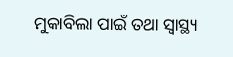ମୁକାବିଲା ପାଇଁ ତଥା ସ୍ୱାସ୍ଥ୍ୟ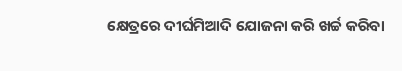କ୍ଷେତ୍ରରେ ଦୀର୍ଘମିଆଦି ଯୋଜନା କରି ଖର୍ଚ୍ଚ କରିବା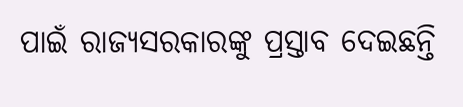ପାଇଁ ରାଜ୍ୟସରକାରଙ୍କୁ ପ୍ରସ୍ତାବ ଦେଇଛନ୍ତି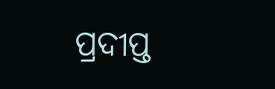ପ୍ରଦୀପ୍ତ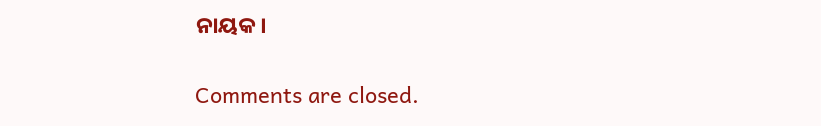ନାୟକ।

Comments are closed.